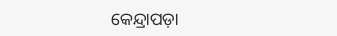କେନ୍ଦ୍ରାପଡ଼ା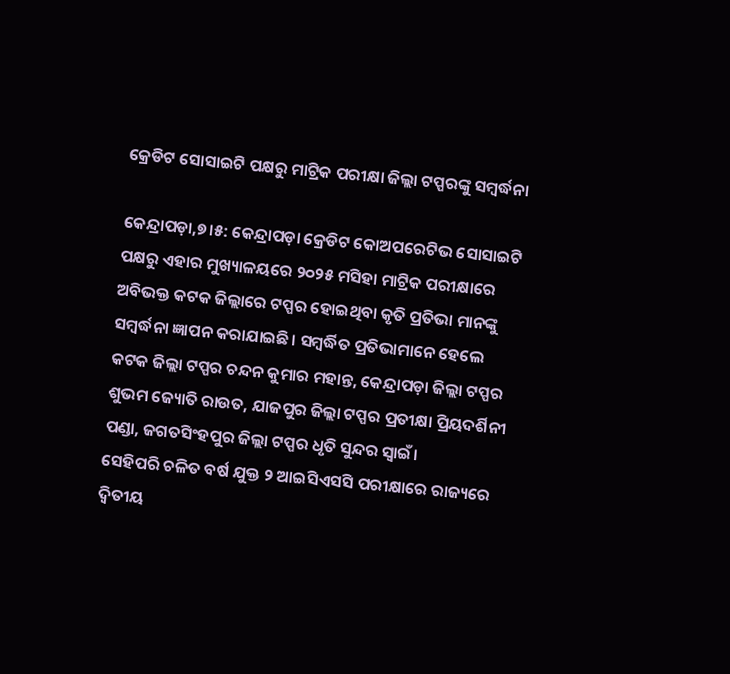କ୍ରେଡିଟ ସୋସାଇଟି ପକ୍ଷରୁ ମାଟ୍ରିକ ପରୀକ୍ଷା ଜିଲ୍ଲା ଟପ୍ପରଙ୍କୁ ସମ୍ବର୍ଦ୍ଧନା

କେନ୍ଦ୍ରାପଡ଼ା,୭।୫: କେନ୍ଦ୍ରାପଡ଼ା କ୍ରେଡିଟ କୋଅପରେଟିଭ ସୋସାଇଟି ପକ୍ଷରୁ ଏହାର ମୁଖ୍ୟାଳୟରେ ୨୦୨୫ ମସିହା ମାଟ୍ରିକ ପରୀକ୍ଷାରେ ଅବିଭକ୍ତ କଟକ ଜିଲ୍ଲାରେ ଟପ୍ପର ହୋଇଥିବା କୃତି ପ୍ରତିଭା ମାନଙ୍କୁ ସମ୍ବର୍ଦ୍ଧନା ଜ୍ଞାପନ କରାଯାଇଛି। ସମ୍ବର୍ଦ୍ଧିତ ପ୍ରତିଭାମାନେ ହେଲେ କଟକ ଜିଲ୍ଲା ଟପ୍ପର ଚନ୍ଦନ କୁମାର ମହାନ୍ତ, କେନ୍ଦ୍ରାପଡ଼ା ଜିଲ୍ଲା ଟପ୍ପର ଶୁଭମ ଜ୍ୟୋତି ରାଉତ, ଯାଜପୁର ଜିଲ୍ଲା ଟପ୍ପର ପ୍ରତୀକ୍ଷା ପ୍ରିୟଦର୍ଶିନୀ ପଣ୍ଡା, ଜଗତସିଂହପୁର ଜିଲ୍ଲା ଟପ୍ପର ଧୃତି ସୁନ୍ଦର ସ୍ୱାଇଁ।
ସେହିପରି ଚଳିତ ବର୍ଷ ଯୁକ୍ତ ୨ ଆଇସିଏସସି ପରୀକ୍ଷାରେ ରାଜ୍ୟରେ ଦ୍ଵିତୀୟ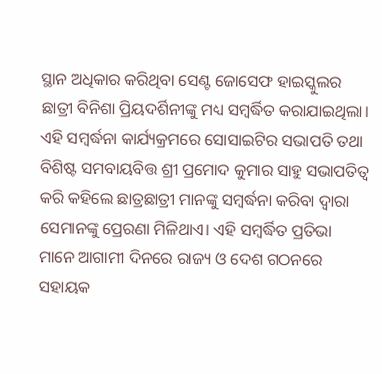ସ୍ଥାନ ଅଧିକାର କରିଥିବା ସେଣ୍ଟ ଜୋସେଫ ହାଇସ୍କୁଲର ଛାତ୍ରୀ ବିନିଶା ପ୍ରିୟଦର୍ଶିନୀଙ୍କୁ ମଧ୍ୟ ସମ୍ବର୍ଦ୍ଧିତ କରାଯାଇଥିଲା। ଏହି ସମ୍ବର୍ଦ୍ଧନା କାର୍ଯ୍ୟକ୍ରମରେ ସୋସାଇଟିର ସଭାପତି ତଥା ବିଶିଷ୍ଟ ସମବାୟବିତ୍ତ ଶ୍ରୀ ପ୍ରମୋଦ କୁମାର ସାହୁ ସଭାପତିତ୍ୱ କରି କହିଲେ ଛାତ୍ରଛାତ୍ରୀ ମାନଙ୍କୁ ସମ୍ବର୍ଦ୍ଧନା କରିବା ଦ୍ୱାରା ସେମାନଙ୍କୁ ପ୍ରେରଣା ମିଳିଥାଏ। ଏହି ସମ୍ବର୍ଦ୍ଧିତ ପ୍ରତିଭା ମାନେ ଆଗାମୀ ଦିନରେ ରାଜ୍ୟ ଓ ଦେଶ ଗଠନରେ ସହାୟକ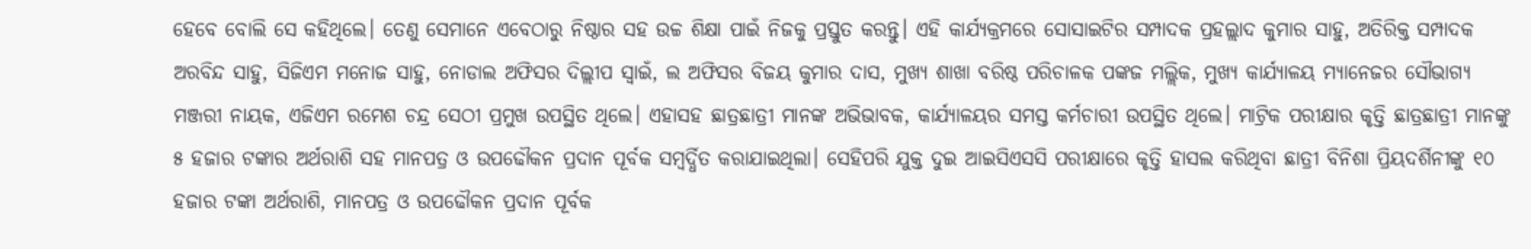ହେବେ ବୋଲି ସେ କହିଥିଲେ। ତେଣୁ ସେମାନେ ଏବେଠାରୁ ନିଷ୍ଠାର ସହ ଉଚ୍ଚ ଶିକ୍ଷା ପାଇଁ ନିଜକୁ ପ୍ରସ୍ତୁତ କରନ୍ତୁ। ଏହି କାର୍ଯ୍ୟକ୍ରମରେ ସୋସାଇଟିର ସମ୍ପାଦକ ପ୍ରହଲ୍ଲାଦ କୁମାର ସାହୁ, ଅତିରିକ୍ତ ସମ୍ପାଦକ ଅରବିନ୍ଦ ସାହୁ, ସିଜିଏମ ମନୋଜ ସାହୁ, ନୋଡାଲ ଅଫିସର ଦିଲ୍ଲୀପ ସ୍ୱାଇଁ, ଲ ଅଫିସର ବିଜୟ କୁମାର ଦାସ, ମୁଖ୍ୟ ଶାଖା ବରିଷ୍ଠ ପରିଚାଳକ ପଙ୍କଜ ମଲ୍ଲିକ, ମୁଖ୍ୟ କାର୍ଯ୍ୟାଳୟ ମ୍ୟାନେଜର ସୌଭାଗ୍ୟ ମଞ୍ଜରୀ ନାୟକ, ଏଜିଏମ ରମେଶ ଚନ୍ଦ୍ର ସେଠୀ ପ୍ରମୁଖ ଉପସ୍ଥିତ ଥିଲେ। ଏହାସହ ଛାତ୍ରଛାତ୍ରୀ ମାନଙ୍କ ଅଭିଭାବକ, କାର୍ଯ୍ୟାଳୟର ସମସ୍ତ କର୍ମଚାରୀ ଉପସ୍ଥିତ ଥିଲେ। ମାଟ୍ରିକ ପରୀକ୍ଷାର କୃତ୍ତି ଛାତ୍ରଛାତ୍ରୀ ମାନଙ୍କୁ ୫ ହଜାର ଟଙ୍କାର ଅର୍ଥରାଶି ସହ ମାନପତ୍ର ଓ ଉପଢୌକନ ପ୍ରଦାନ ପୂର୍ବକ ସମ୍ବର୍ଦ୍ଧିତ କରାଯାଇଥିଲା। ସେହିପରି ଯୁକ୍ତ ଦୁଇ ଆଇସିଏସସି ପରୀକ୍ଷାରେ କୃତ୍ତି ହାସଲ କରିଥିବା ଛାତ୍ରୀ ବିନିଶା ପ୍ରିୟଦର୍ଶିନୀଙ୍କୁ ୧୦ ହଜାର ଟଙ୍କା ଅର୍ଥରାଶି, ମାନପତ୍ର ଓ ଉପଢୌକନ ପ୍ରଦାନ ପୂର୍ବକ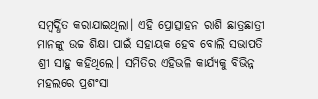ସମ୍ବର୍ଦ୍ଧିତ କରାଯାଇଥିଲା। ଏହି ପ୍ରୋତ୍ସାହନ ରାଶି ଛାତ୍ରଛାତ୍ରୀ ମାନଙ୍କୁ ଉଚ୍ଚ ଶିକ୍ଷା ପାଇଁ ସହାୟକ ହେବ ବୋଲି ସଭାପତି ଶ୍ରୀ ସାହୁ କହିଥିଲେ। ସମିତିର ଏହିଭଳି କାର୍ଯ୍ୟକୁ ବିଭିନ୍ନ ମହଲରେ ପ୍ରଶଂସା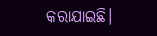କରାଯାଇଛି।